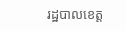រដ្ឋបាលខេត្ត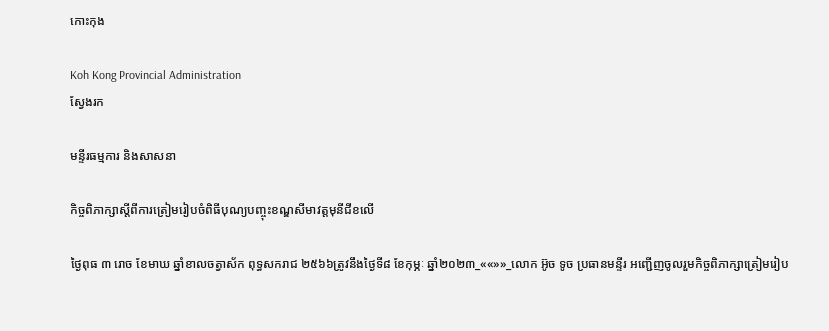កោះកុង

Koh Kong Provincial Administration
ស្វែងរក

មន្ទីរធម្មការ និងសាសនា

កិច្ចពិភាក្សាស្តីពីការត្រៀមរៀបចំពិធីបុណ្យបញ្ចុះខណ្ឌសីមាវត្តមុនីជីខលើ

ថ្ងៃពុធ ៣ រោច ខែមាឃ ឆ្នាំខាលចត្វាស័ក ពុទ្ធសករាជ ២៥៦៦ត្រូវនឹងថ្ងៃទី៨ ខែកុម្ភៈ ឆ្នាំ២០២៣_««»»_លោក អ៊ូច ទូច ប្រធានមន្ទីរ អញ្ជើញចូលរួមកិច្ចពិភាក្សាត្រៀមរៀប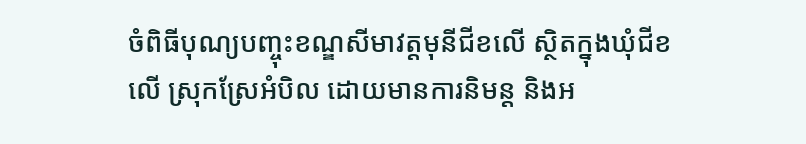ចំពិធីបុណ្យបញ្ចុះខណ្ឌសីមាវត្តមុនីជីខលើ ស្ថិតក្នុងឃុំជីខលើ ស្រុកស្រែអំបិល ដោយមានការនិមន្ត និងអ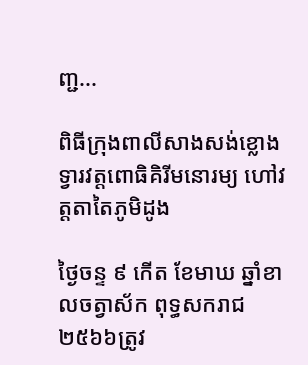ញ្ជ...

ពិធីក្រុងពាលីសាងសង់ខ្លោងទ្វារវត្តពោធិគិរីមនោរម្យ ហៅវត្តតាតៃភូមិដូង

ថ្ងៃចន្ទ ៩ កើត ខែមាឃ ឆ្នាំខាលចត្វាស័ក ពុទ្ធសករាជ ២៥៦៦ត្រូវ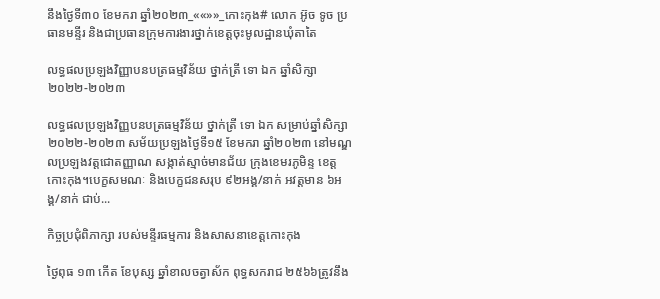នឹងថ្ងៃទី៣០ ខែមករា ឆ្នាំ២០២៣_««»»_កោះកុង# លោក អ៊ូច ទូច ប្រធានមន្ទីរ និងជាប្រធានក្រុមការងារថ្នាក់ខេត្តចុះមូលដ្ឋានឃុំតាតៃ

លទ្ធផលប្រឡងវិញ្ញាបនបត្រធម្មវិន័យ ថ្នាក់ត្រី ទោ ឯក ឆ្នាំសិក្សា២០២២-២០២៣

លទ្ធផលប្រឡងវិញ្ញបនបត្រធម្មវិន័យ ថ្នាក់ត្រី ទោ ឯក សម្រាប់ឆ្នាំសិក្សា២០២២-២០២៣ សម័យប្រឡងថ្ងៃទី១៥ ខែមករា ឆ្នាំ២០២៣ នៅមណ្ឌលប្រឡងវត្តជោតញ្ញាណ សង្កាត់ស្មាច់មានជ័យ ក្រុងខេមរភូមិន្ទ ខេត្តកោះកុង។បេក្ខសមណៈ និងបេក្ខជនសរុប ៩២អង្គ/នាក់ អវត្តមាន ៦អង្គ/នាក់ ជាប់...

កិច្ចប្រជុំពិភាក្សា របស់មន្ទីរធម្មការ និងសាសនាខេត្តកោះកុង

ថ្ងៃពុធ ១៣ កើត ខែបុស្ស ឆ្នាំខាលចត្វាស័ក ពុទ្ធសករាជ ២៥៦៦ត្រូវនឹង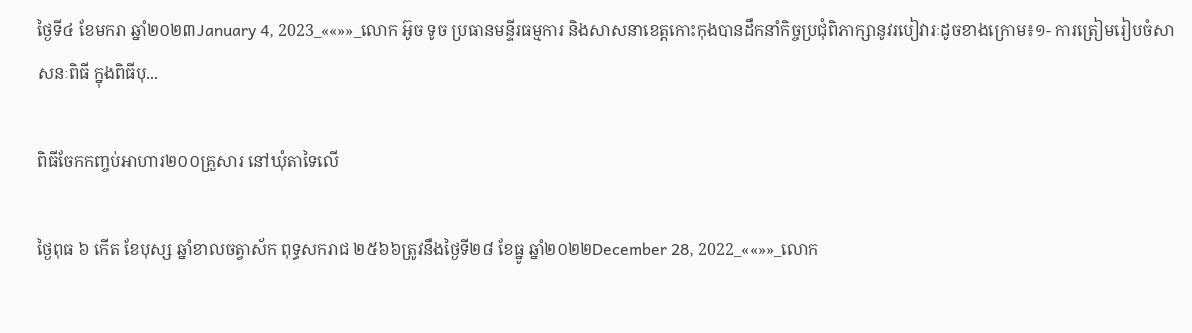ថ្ងៃទី៤ ខែមករា ឆ្នាំ២០២៣January 4, 2023_««»»_លោក អ៊ូច ទូច ប្រធានមន្ទីរធម្មការ និងសាសនាខេត្តកោះកុងបានដឹកនាំកិច្ចប្រជុំពិភាក្សានូវរបៀវារៈដូចខាងក្រោម៖១- ការត្រៀមរៀបចំសាសនៈពិធី ក្នុងពិធីបុ...

ពិធីចែកកញ្ចប់អាហារ២០០គ្រួសារ នៅឃុំតាទៃលើ

ថ្ងៃពុធ ៦ កើត ខែបុស្ស ឆ្នាំខាលចត្វាស័ក ពុទ្ធសករាជ ២៥៦៦ត្រូវនឹងថ្ងៃទី២៨ ខែធ្នូ ឆ្នាំ២០២២December 28, 2022_««»»_លោក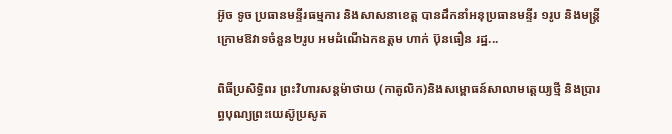អ៊ូច ទូច ប្រធានមន្ទីរធម្មការ និងសាសនាខេត្ត បានដឹកនាំអនុប្រធានមន្ទីរ ១រូប និងមន្រ្តីក្រោមឱវាទចំនួន២រូប អមដំណើឯកឧត្តម ហាក់ ប៊ុនធឿន រដ្ឋ...

ពិធីប្រសិទ្ធិពរ ព្រះវិហារសន្តម៉ាថាយ (កាតូលិក)និងសម្ពោធន៍សាលាមត្តេយ្យថ្មី និងប្រារព្ធបុណ្យព្រះយេស៊ូប្រសូត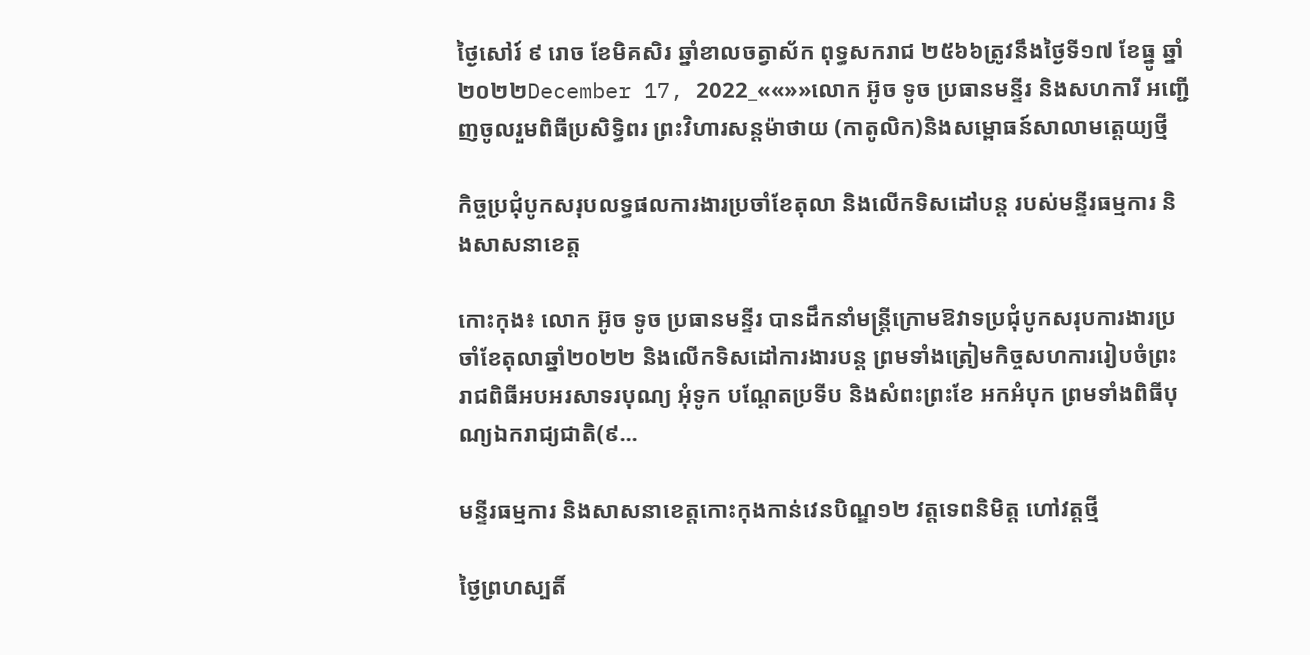ថ្ងៃសៅរ៍ ៩ រោច ខែមិគសិរ ឆ្នាំខាលចត្វាស័ក ពុទ្ធសករាជ ២៥៦៦ត្រូវនឹងថ្ងៃទី១៧ ខែធ្នូ ឆ្នាំ២០២២December 17, 2022_««»»លោក អ៊ូច ទូច ប្រធានមន្ទីរ និងសហការី អញ្ជើញចូលរួមពិធីប្រសិទ្ធិពរ ព្រះវិហារសន្តម៉ាថាយ (កាតូលិក)និងសម្ពោធន៍សាលាមត្តេយ្យថ្មី

កិច្ចប្រជុំបូកសរុបលទ្ធផលការងារប្រចាំខែតុលា និងលើកទិសដៅបន្ត របស់មន្ទីរធម្មការ និងសាសនាខេត្ត

កោះកុង៖ លោក អ៊ូច ទូច ប្រធានមន្ទីរ បានដឹកនាំមន្ត្រីក្រោមឱវាទប្រជុំបូកសរុបការងារប្រចាំខែតុលាឆ្នាំ២០២២ និងលើកទិសដៅការងារបន្ត ព្រមទាំងត្រៀមកិច្ចសហការរៀបចំព្រះរាជពិធីអបអរសាទរបុណ្យ អុំទូក បណ្ដែតប្រទីប និងសំពះព្រះខែ អកអំបុក ព្រមទាំងពិធីបុណ្យឯករាជ្យជាតិ(៩...

មន្ទីរធម្មការ និងសាសនាខេត្តកោះកុងកាន់វេនបិណ្ឌ១២ វត្តទេពនិមិត្ត ហៅវត្តថ្មី

ថ្ងៃព្រហស្បតិ៍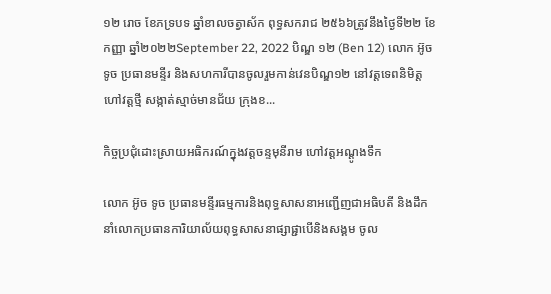១២ រោច ខែភទ្របទ ឆ្នាំខាលចត្វាស័ក ពុទ្ធសករាជ ២៥៦៦ត្រូវនឹងថ្ងៃទី២២ ខែកញ្ញា ឆ្នាំ២០២២September 22, 2022 បិណ្ឌ ១២ (Ben 12) លោក អ៊ូច ទូច ប្រធានមន្ទីរ និងសហការីបានចូលរួមកាន់វេនបិណ្ឌ១២ នៅវត្តទេពនិមិត្ត ហៅវត្តថ្មី សង្កាត់ស្មាច់មានជ័យ ក្រុងខ...

កិច្ចប្រជុំដោះស្រាយអធិករណ៍ក្នុងវត្តចន្ទមុនីរាម ហៅវត្តអណ្តូងទឹក

លោក អ៊ូច ទូច ប្រធានមន្ទីរធម្មការនិងពុទ្ធសាសនាអញ្ជើញជាអធិបតី និងដឹកនាំលោកប្រធានការិយាល័យពុទ្ធសាសនាផ្សាផ្ជាបើនិងសង្គម ចូល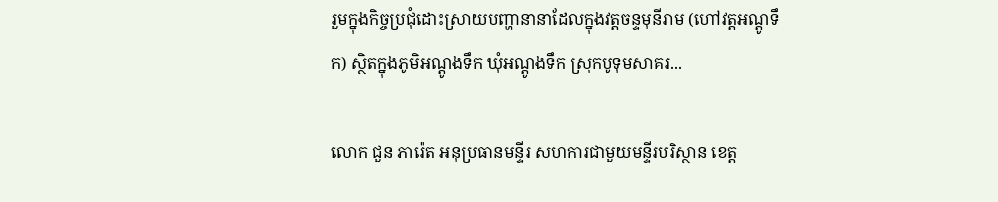រួមក្នុងកិច្ចប្រជុំដោះស្រាយបញ្ហានានាដែលក្នុងវត្តចន្ទមុនីរាម (ហៅវត្តអណ្តូទឹក) ស្ថិតក្នុងភូមិអណ្តូងទឹក ឃុំអណ្តូងទឹក ស្រុកបូទុមសាគរ...

លោក ជួន ភារ៉េត អនុប្រធានមន្ទីរ សហការជាមួយមន្ទីរបរិស្ថាន ខេត្ត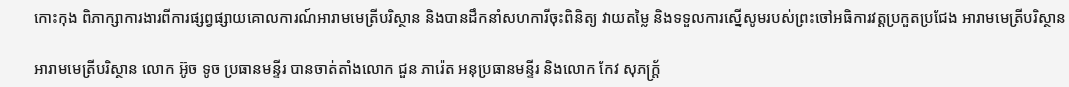កោះកុង ពិភាក្សាការងារពីការផ្សព្វផ្សាយគោលការណ៍អារាមមេត្រីបរិស្ថាន និងបានដឹកនាំសហការីចុះពិនិត្យ វាយតម្លៃ និងទទួលការស្នើសូមរបស់ព្រះចៅអធិការវត្តប្រកួតប្រជែង អារាមមេត្រីបរិស្ថាន

អារាមមេត្រីបរិស្ថាន លោក អ៊ូច ទូច ប្រធានមន្ទីរ បានចាត់តាំងលោក ជួន ភារ៉េត អនុប្រធានមន្ទីរ និងលោក កែវ សុភក្ត្រ័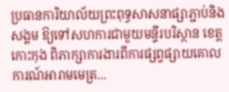ប្រធានការិយាល័យព្រះពុទ្ធសាសនាផ្សាភ្ជាប់និងសង្គម ឱ្យទៅសហការជាមួយមន្ទីរបរិស្ថាន ខេត្តកោះកុង ពិភាក្សាការងារពីការផ្សព្វផ្សាយគោលការណ៍អារាមមេត្រ...